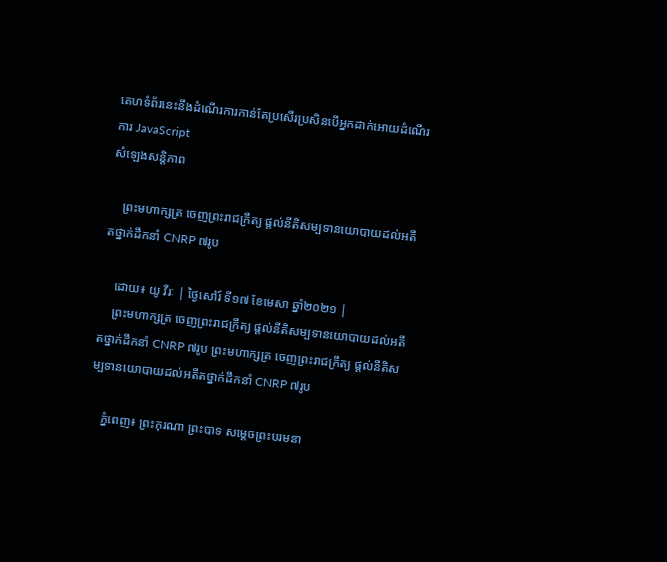គេហទំព័រនេះនឹងដំណើរការកាន់តែប្រសើរប្រសិនបើអ្នកដាក់អោយដំណើរការ JavaScript
សំឡេងសន្តិភាព

    ព្រះមហាក្សត្រ ចេញព្រះរាជក្រឹត្យ ផ្ដល់នីតិសម្បទានយោបាយដល់អតីតថ្នាក់ដឹកនាំ CNRP ៧រូប

    ដោយ៖ យូ វីរៈ | ថ្ងៃសៅរ៍ ទី១៧ ខែមេសា ឆ្នាំ២០២១ |
    ព្រះមហាក្សត្រ ចេញព្រះរាជក្រឹត្យ ផ្ដល់នីតិសម្បទានយោបាយដល់អតីតថ្នាក់ដឹកនាំ CNRP ៧រូប ព្រះមហាក្សត្រ ចេញព្រះរាជក្រឹត្យ ផ្ដល់នីតិសម្បទានយោបាយដល់អតីតថ្នាក់ដឹកនាំ CNRP ៧រូប

    ភ្នំពេញ៖ ព្រះកុរណា ព្រះបាទ សម្តេចព្រះបរមនា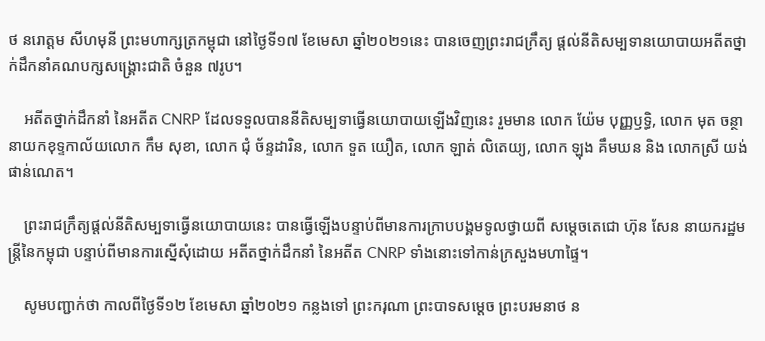ថ នរោត្តម សីហមុនី ព្រះមហាក្សត្រកម្ពុជា នៅថ្ងៃទី១៧ ខែមេសា ឆ្នាំ២០២១នេះ បានចេញព្រះរាជក្រឹត្យ ផ្តល់នីតិសម្បទានយោបាយអតីតថ្នាក់ដឹកនាំគណបក្សសង្រ្គោះជាតិ ចំនួន ៧រូប។

    អតីតថ្នាក់ដឹកនាំ នៃអតីត CNRP ដែលទទួលបាននីតិសម្បទាធ្វើនយោបាយឡើងវិញនេះ រួមមាន លោក យ៉ែម បុញ្ញឫទ្ធិ, លោក មុត ចន្ថា នាយកខុទ្ទកាល័យលោក កឹម សុខា, លោក ជុំ ច័ន្ទដារិន, លោក ទួត យឿត, លោក ឡាត់ លិតេយ្យ, លោក ឡុង គឹមឃន និង លោកស្រី យង់ ផាន់ណេត។

    ព្រះរាជក្រឹត្យផ្តល់នីតិសម្បទាធ្វើនយោបាយនេះ បានធ្វើឡើងបន្ទាប់ពីមានការក្រាបបង្គមទូលថ្វាយពី សម្តេចតេជោ ហ៊ុន សែន នាយករដ្ឋមន្រ្តីនៃកម្ពុជា បន្ទាប់ពីមានការស្នើសុំដោយ អតីតថ្នាក់ដឹកនាំ នៃអតីត CNRP ទាំងនោះទៅកាន់ក្រសួងមហាផ្ទៃ។

    សូមបញ្ជាក់ថា កាលពីថ្ងៃទី១២ ខែមេសា ឆ្នាំ២០២១ កន្លងទៅ ព្រះករុណា ព្រះបាទសម្ដេច ព្រះបរមនាថ ន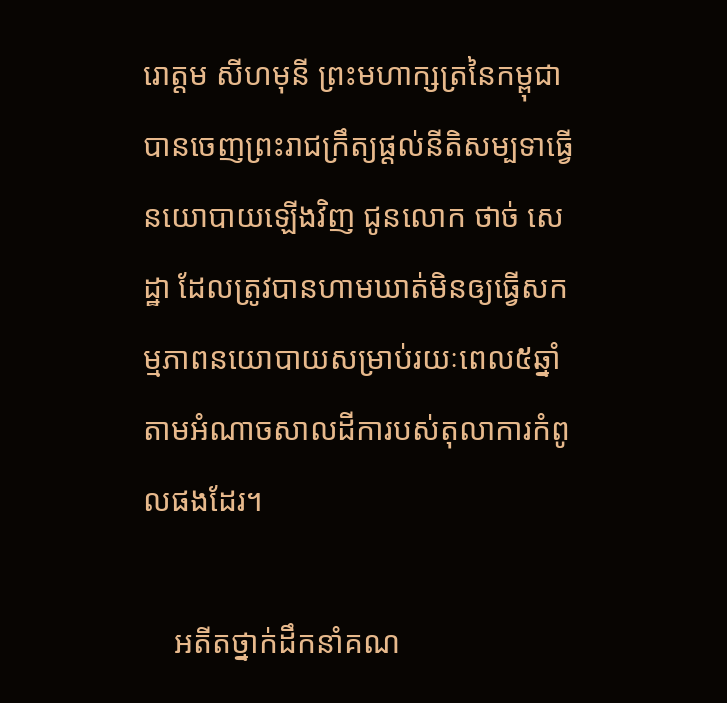រោត្តម សីហមុនី ព្រះមហាក្សត្រនៃកម្ពុជា បានចេញព្រះរាជក្រឹត្យផ្ដល់នីតិសម្បទាធ្វើនយោបាយឡើងវិញ ជូនលោក ថាច់ សេដ្ឋា ដែលត្រូវបានហាមឃាត់មិនឲ្យធ្វើសកម្មភាពនយោបាយសម្រាប់រយៈពេល៥ឆ្នាំ តាមអំណាចសាលដីការបស់តុលាការកំពូលផងដែរ។

    អតីតថ្នាក់ដឹកនាំគណ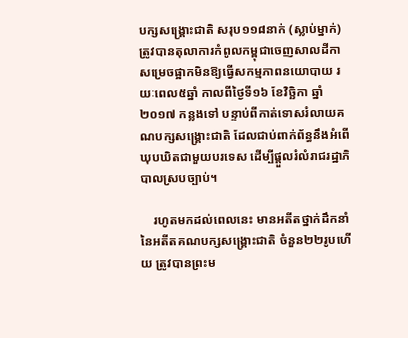បក្សសង្រ្គោះជាតិ សរុប១១៨នាក់ (ស្លាប់ម្នាក់) ត្រូវបានតុលាការកំពូលកម្ពុជាចេញសាលដីកា សម្រេចផ្អាកមិនឱ្យធ្វើសកម្មភាពនយោបាយ រយៈពេល៥ឆ្នាំ កាលពីថ្ងៃទី១៦ ខែវិច្ឆិកា ឆ្នាំ២០១៧ កន្លងទៅ បន្ទាប់ពីកាត់ទោសរំលាយគណបក្សសង្រ្គោះជាតិ ដែលជាប់ពាក់ព័ន្ធនឹងអំពើឃុបឃិតជាមួយបរទេស ដើម្បីផ្តួលរំលំរាជរដ្ឋាភិបាលស្របច្បាប់។

    រហូតមកដល់ពេលនេះ មានអតីតថ្នាក់ដឹកនាំ នៃអតីតគណបក្សសង្រ្គោះជាតិ ចំនួន២២រូបហើយ ត្រូវបានព្រះម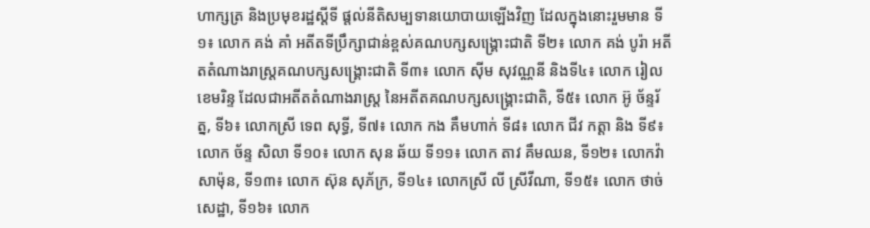ហាក្សត្រ និងប្រមុខរដ្ឋស្តីទី ផ្តល់នីតិសម្បទានយោបាយឡើងវិញ ដែលក្នុងនោះរួមមាន ទី១៖ លោក គង់ គាំ អតីតទីប្រឹក្សាជាន់ខ្ពស់គណបក្សសង្រ្គោះជាតិ ទី២៖ លោក គង់ បូរ៉ា អតីតតំណាងរាស្រ្តគណបក្សសង្រ្គោះជាតិ ទី៣៖ លោក ស៊ីម សុវណ្ណនី និងទី៤៖ លោក រៀល ខេមរិន្ទ ដែលជាអតីតតំណាងរាស្រ្ត នៃអតីតគណបក្សសង្រ្គោះជាតិ, ទី៥៖ លោក អ៊ូ ច័ន្ទរ័ត្ន, ទី៦៖ លោកស្រី ទេព សុទ្ធី, ទី៧៖ លោក កង គឹមហាក់ ទី៨៖ លោក ជីវ កត្តា និង ទី៩៖ លោក ច័ន្ទ សិលា ទី១០៖ លោក សុន ឆ័យ ទី១១៖ លោក តាវ គឹមឈន, ទី១២៖ លោកវ៉ា សាម៉ុន, ទី១៣៖ លោក ស៊ុន សុភ័ក្រ, ទី១៤៖ លោកស្រី លី ស្រីវីណា, ទី១៥៖ លោក ថាច់ សេដ្ឋា, ទី១៦៖ លោក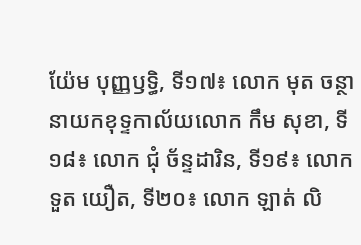យ៉ែម បុញ្ញឫទ្ធិ, ទី១៧៖ លោក មុត ចន្ថា នាយកខុទ្ទកាល័យលោក កឹម សុខា, ទី១៨៖ លោក ជុំ ច័ន្ទដារិន, ទី១៩៖ លោក ទួត យឿត, ទី២០៖ លោក ឡាត់ លិ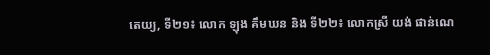តេយ្យ, ទី២១៖ លោក ឡុង គឹមឃន និង ទី២២៖ លោកស្រី យង់ ផាន់ណេ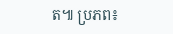ត៕ ប្រភព៖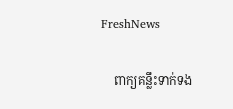FreshNews

    ពាក្យគន្លឹះទាក់ទង